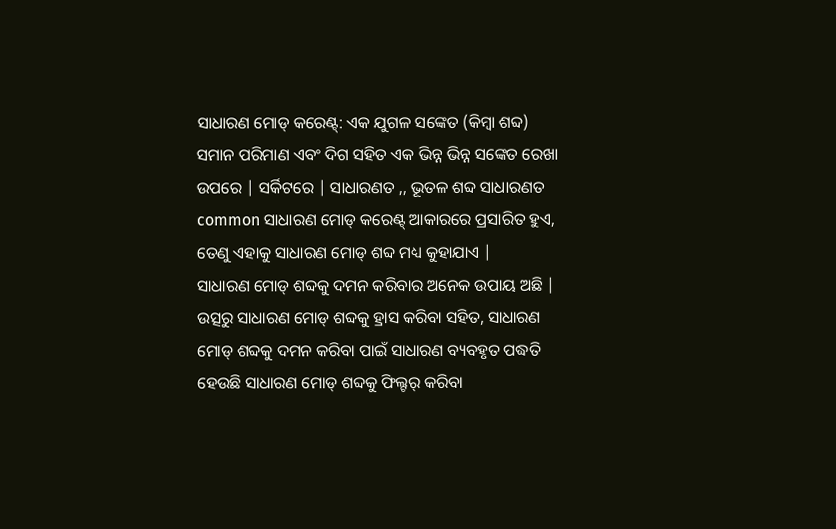ସାଧାରଣ ମୋଡ୍ କରେଣ୍ଟ୍: ଏକ ଯୁଗଳ ସଙ୍କେତ (କିମ୍ବା ଶବ୍ଦ) ସମାନ ପରିମାଣ ଏବଂ ଦିଗ ସହିତ ଏକ ଭିନ୍ନ ଭିନ୍ନ ସଙ୍କେତ ରେଖା ଉପରେ | ସର୍କିଟରେ | ସାଧାରଣତ ,, ଭୂତଳ ଶବ୍ଦ ସାଧାରଣତ common ସାଧାରଣ ମୋଡ୍ କରେଣ୍ଟ୍ ଆକାରରେ ପ୍ରସାରିତ ହୁଏ, ତେଣୁ ଏହାକୁ ସାଧାରଣ ମୋଡ୍ ଶବ୍ଦ ମଧ୍ୟ କୁହାଯାଏ |
ସାଧାରଣ ମୋଡ୍ ଶବ୍ଦକୁ ଦମନ କରିବାର ଅନେକ ଉପାୟ ଅଛି | ଉତ୍ସରୁ ସାଧାରଣ ମୋଡ୍ ଶବ୍ଦକୁ ହ୍ରାସ କରିବା ସହିତ, ସାଧାରଣ ମୋଡ୍ ଶବ୍ଦକୁ ଦମନ କରିବା ପାଇଁ ସାଧାରଣ ବ୍ୟବହୃତ ପଦ୍ଧତି ହେଉଛି ସାଧାରଣ ମୋଡ୍ ଶବ୍ଦକୁ ଫିଲ୍ଟର୍ କରିବା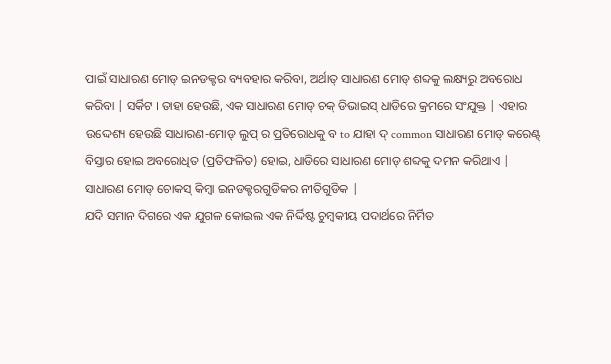ପାଇଁ ସାଧାରଣ ମୋଡ୍ ଇନଡକ୍ଟର ବ୍ୟବହାର କରିବା, ଅର୍ଥାତ୍ ସାଧାରଣ ମୋଡ୍ ଶବ୍ଦକୁ ଲକ୍ଷ୍ୟରୁ ଅବରୋଧ କରିବା | ସର୍କିଟ । ତାହା ହେଉଛି, ଏକ ସାଧାରଣ ମୋଡ୍ ଚକ୍ ଡିଭାଇସ୍ ଧାଡିରେ କ୍ରମରେ ସଂଯୁକ୍ତ | ଏହାର ଉଦ୍ଦେଶ୍ୟ ହେଉଛି ସାଧାରଣ-ମୋଡ୍ ଲୁପ୍ ର ପ୍ରତିରୋଧକୁ ବ to ଯାହା ଦ୍ common ସାଧାରଣ ମୋଡ୍ କରେଣ୍ଟ୍ ବିସ୍ତାର ହୋଇ ଅବରୋଧିତ (ପ୍ରତିଫଳିତ) ହୋଇ, ଧାଡିରେ ସାଧାରଣ ମୋଡ୍ ଶବ୍ଦକୁ ଦମନ କରିଥାଏ |
ସାଧାରଣ ମୋଡ୍ ଚୋକସ୍ କିମ୍ବା ଇନଡକ୍ଟରଗୁଡିକର ନୀତିଗୁଡିକ |
ଯଦି ସମାନ ଦିଗରେ ଏକ ଯୁଗଳ କୋଇଲ ଏକ ନିର୍ଦ୍ଦିଷ୍ଟ ଚୁମ୍ବକୀୟ ପଦାର୍ଥରେ ନିର୍ମିତ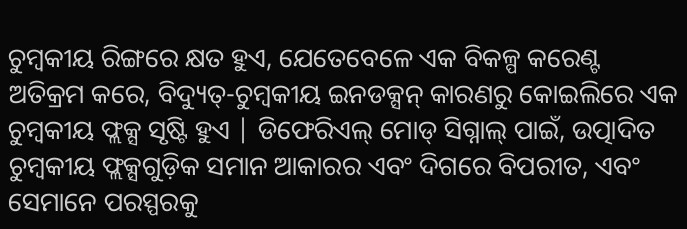ଚୁମ୍ବକୀୟ ରିଙ୍ଗରେ କ୍ଷତ ହୁଏ, ଯେତେବେଳେ ଏକ ବିକଳ୍ପ କରେଣ୍ଟ ଅତିକ୍ରମ କରେ, ବିଦ୍ୟୁତ୍-ଚୁମ୍ବକୀୟ ଇନଡକ୍ସନ୍ କାରଣରୁ କୋଇଲିରେ ଏକ ଚୁମ୍ବକୀୟ ଫ୍ଲକ୍ସ ସୃଷ୍ଟି ହୁଏ | ଡିଫେରିଏଲ୍ ମୋଡ୍ ସିଗ୍ନାଲ୍ ପାଇଁ, ଉତ୍ପାଦିତ ଚୁମ୍ବକୀୟ ଫ୍ଲକ୍ସଗୁଡ଼ିକ ସମାନ ଆକାରର ଏବଂ ଦିଗରେ ବିପରୀତ, ଏବଂ ସେମାନେ ପରସ୍ପରକୁ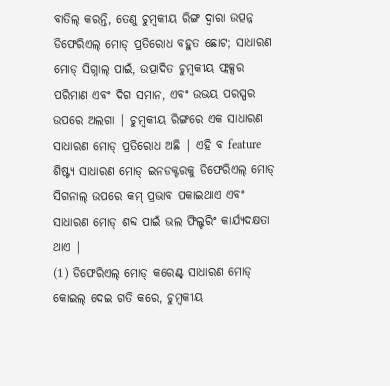ବାତିଲ୍ କରନ୍ତି, ତେଣୁ ଚୁମ୍ବକୀୟ ରିଙ୍ଗ ଦ୍ୱାରା ଉତ୍ପନ୍ନ ଡିଫେରିଏଲ୍ ମୋଡ୍ ପ୍ରତିରୋଧ ବହୁତ ଛୋଟ; ସାଧାରଣ ମୋଡ୍ ସିଗ୍ନାଲ୍ ପାଇଁ, ଉତ୍ପାଦିତ ଚୁମ୍ବକୀୟ ଫ୍ଲକ୍ସର ପରିମାଣ ଏବଂ ଦିଗ ସମାନ, ଏବଂ ଉଭୟ ପରସ୍ପର ଉପରେ ଅଲଗା | ଚୁମ୍ବକୀୟ ରିଙ୍ଗରେ ଏକ ସାଧାରଣ ସାଧାରଣ ମୋଡ୍ ପ୍ରତିରୋଧ ଅଛି | ଏହି ବ feature ଶିଷ୍ଟ୍ୟ ସାଧାରଣ ମୋଡ୍ ଇନଡକ୍ଟରକୁ ଡିଫେରିଏଲ୍ ମୋଡ୍ ସିଗନାଲ୍ ଉପରେ କମ୍ ପ୍ରଭାବ ପକାଇଥାଏ ଏବଂ ସାଧାରଣ ମୋଡ୍ ଶବ୍ଦ ପାଇଁ ଭଲ ଫିଲ୍ଟରିଂ କାର୍ଯ୍ୟଦକ୍ଷତା ଥାଏ |
(1) ଡିଫେରିଏଲ୍ ମୋଡ୍ କରେଣ୍ଟ୍ ସାଧାରଣ ମୋଡ୍ କୋଇଲ୍ ଦେଇ ଗତି କରେ, ଚୁମ୍ବକୀୟ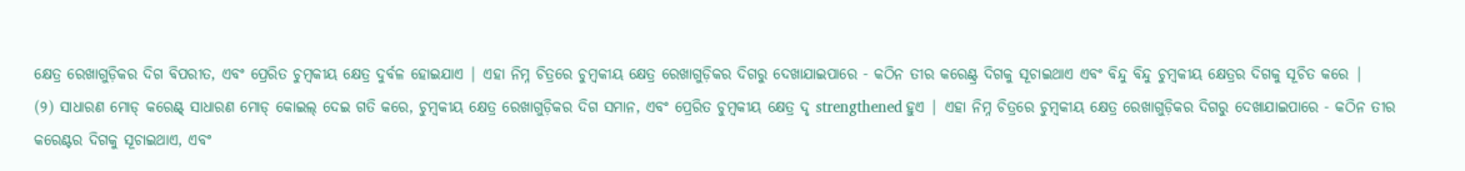କ୍ଷେତ୍ର ରେଖାଗୁଡ଼ିକର ଦିଗ ବିପରୀତ, ଏବଂ ପ୍ରେରିତ ଚୁମ୍ବକୀୟ କ୍ଷେତ୍ର ଦୁର୍ବଳ ହୋଇଯାଏ | ଏହା ନିମ୍ନ ଚିତ୍ରରେ ଚୁମ୍ବକୀୟ କ୍ଷେତ୍ର ରେଖାଗୁଡ଼ିକର ଦିଗରୁ ଦେଖାଯାଇପାରେ - କଠିନ ତୀର କରେଣ୍ଟ୍ର ଦିଗକୁ ସୂଚାଇଥାଏ ଏବଂ ବିନ୍ଦୁ ବିନ୍ଦୁ ଚୁମ୍ବକୀୟ କ୍ଷେତ୍ରର ଦିଗକୁ ସୂଚିତ କରେ |
(୨) ସାଧାରଣ ମୋଡ୍ କରେଣ୍ଟ୍ ସାଧାରଣ ମୋଡ୍ କୋଇଲ୍ ଦେଇ ଗତି କରେ, ଚୁମ୍ବକୀୟ କ୍ଷେତ୍ର ରେଖାଗୁଡ଼ିକର ଦିଗ ସମାନ, ଏବଂ ପ୍ରେରିତ ଚୁମ୍ବକୀୟ କ୍ଷେତ୍ର ଦୃ strengthened ହୁଏ | ଏହା ନିମ୍ନ ଚିତ୍ରରେ ଚୁମ୍ବକୀୟ କ୍ଷେତ୍ର ରେଖାଗୁଡ଼ିକର ଦିଗରୁ ଦେଖାଯାଇପାରେ - କଠିନ ତୀର କରେଣ୍ଟର ଦିଗକୁ ସୂଚାଇଥାଏ, ଏବଂ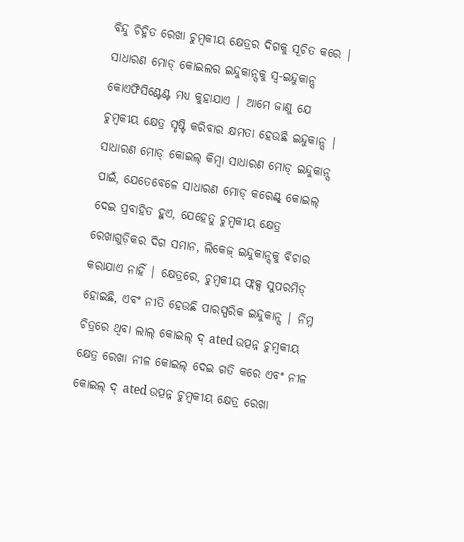ବିନ୍ଦୁ ଚିହ୍ନିତ ରେଖା ଚୁମ୍ବକୀୟ କ୍ଷେତ୍ରର ଦିଗକୁ ସୂଚିତ କରେ |
ସାଧାରଣ ମୋଡ୍ କୋଇଲର ଇନ୍ଦୁକାନ୍ସକୁ ସ୍ୱ-ଇନ୍ଦୁକାନ୍ସ କୋଏଫିସିଣ୍ଟେଣ୍ଟ ମଧ୍ୟ କୁହାଯାଏ | ଆମେ ଜାଣୁ ଯେ ଚୁମ୍ବକୀୟ କ୍ଷେତ୍ର ସୃଷ୍ଟି କରିବାର କ୍ଷମତା ହେଉଛି ଇନ୍ଦୁକାନ୍ସ | ସାଧାରଣ ମୋଡ୍ କୋଇଲ୍ କିମ୍ବା ସାଧାରଣ ମୋଡ୍ ଇନ୍ଦୁକାନ୍ସ ପାଇଁ, ଯେତେବେଳେ ସାଧାରଣ ମୋଡ୍ କରେଣ୍ଟ୍ କୋଇଲ୍ ଦେଇ ପ୍ରବାହିତ ହୁଏ, ଯେହେତୁ ଚୁମ୍ବକୀୟ କ୍ଷେତ୍ର ରେଖାଗୁଡ଼ିକର ଦିଗ ସମାନ, ଲିକେଜ୍ ଇନ୍ଦୁକାନ୍ସକୁ ବିଚାର କରାଯାଏ ନାହିଁ | କ୍ଷେତ୍ରରେ, ଚୁମ୍ବକୀୟ ଫ୍ଲକ୍ସ ସୁପରମିଡ୍ ହୋଇଛି, ଏବଂ ନୀତି ହେଉଛି ପାରସ୍ପରିକ ଇନ୍ଦୁକାନ୍ସ | ନିମ୍ନ ଚିତ୍ରରେ ଥିବା ଲାଲ୍ କୋଇଲ୍ ଦ୍ ated ଉତ୍ପନ୍ନ ଚୁମ୍ବକୀୟ କ୍ଷେତ୍ର ରେଖା ନୀଳ କୋଇଲ୍ ଦେଇ ଗତି କରେ ଏବଂ ନୀଳ କୋଇଲ୍ ଦ୍ ated ଉତ୍ପନ୍ନ ଚୁମ୍ବକୀୟ କ୍ଷେତ୍ର ରେଖା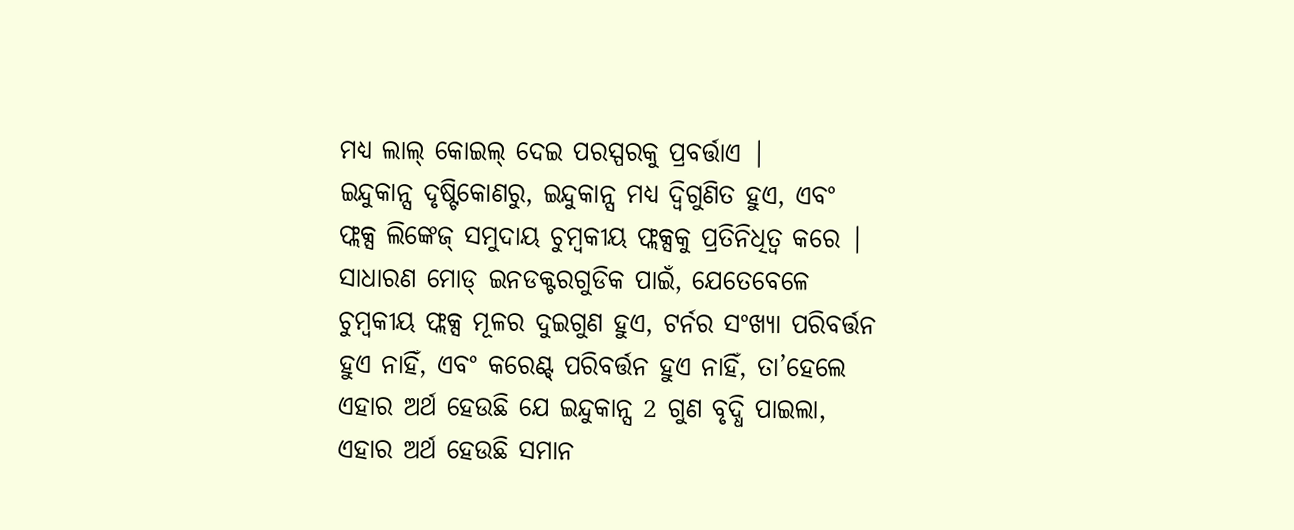ମଧ୍ୟ ଲାଲ୍ କୋଇଲ୍ ଦେଇ ପରସ୍ପରକୁ ପ୍ରବର୍ତ୍ତାଏ |
ଇନ୍ଦୁକାନ୍ସ ଦୃଷ୍ଟିକୋଣରୁ, ଇନ୍ଦୁକାନ୍ସ ମଧ୍ୟ ଦ୍ୱିଗୁଣିତ ହୁଏ, ଏବଂ ଫ୍ଲକ୍ସ ଲିଙ୍କେଜ୍ ସମୁଦାୟ ଚୁମ୍ବକୀୟ ଫ୍ଲକ୍ସକୁ ପ୍ରତିନିଧିତ୍ୱ କରେ | ସାଧାରଣ ମୋଡ୍ ଇନଡକ୍ଟରଗୁଡିକ ପାଇଁ, ଯେତେବେଳେ ଚୁମ୍ବକୀୟ ଫ୍ଲକ୍ସ ମୂଳର ଦୁଇଗୁଣ ହୁଏ, ଟର୍ନର ସଂଖ୍ୟା ପରିବର୍ତ୍ତନ ହୁଏ ନାହିଁ, ଏବଂ କରେଣ୍ଟ୍ ପରିବର୍ତ୍ତନ ହୁଏ ନାହିଁ, ତା’ହେଲେ ଏହାର ଅର୍ଥ ହେଉଛି ଯେ ଇନ୍ଦୁକାନ୍ସ 2 ଗୁଣ ବୃଦ୍ଧି ପାଇଲା, ଏହାର ଅର୍ଥ ହେଉଛି ସମାନ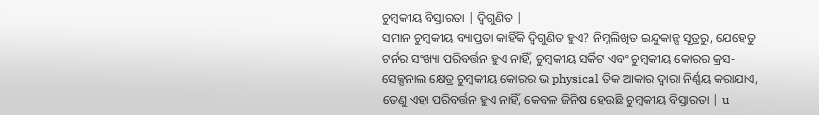ଚୁମ୍ବକୀୟ ବିସ୍ତାରତା | ଦ୍ୱିଗୁଣିତ |
ସମାନ ଚୁମ୍ବକୀୟ ବ୍ୟାପ୍ତତା କାହିଁକି ଦ୍ୱିଗୁଣିତ ହୁଏ? ନିମ୍ନଲିଖିତ ଇନ୍ଦୁକାନ୍ସ ସୂତ୍ରରୁ, ଯେହେତୁ ଟର୍ନର ସଂଖ୍ୟା ପରିବର୍ତ୍ତନ ହୁଏ ନାହିଁ, ଚୁମ୍ବକୀୟ ସର୍କିଟ ଏବଂ ଚୁମ୍ବକୀୟ କୋରର କ୍ରସ-ସେକ୍ସନାଲ କ୍ଷେତ୍ର ଚୁମ୍ବକୀୟ କୋରର ଭ physical ତିକ ଆକାର ଦ୍ୱାରା ନିର୍ଣ୍ଣୟ କରାଯାଏ, ତେଣୁ ଏହା ପରିବର୍ତ୍ତନ ହୁଏ ନାହିଁ, କେବଳ ଜିନିଷ ହେଉଛି ଚୁମ୍ବକୀୟ ବିସ୍ତାରତା | u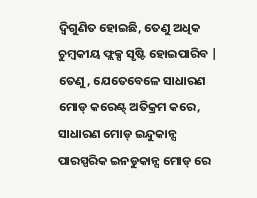ଦ୍ୱିଗୁଣିତ ହୋଇଛି, ତେଣୁ ଅଧିକ ଚୁମ୍ବକୀୟ ଫ୍ଲକ୍ସ ସୃଷ୍ଟି ହୋଇପାରିବ |
ତେଣୁ, ଯେତେବେଳେ ସାଧାରଣ ମୋଡ୍ କରେଣ୍ଟ୍ ଅତିକ୍ରମ କରେ, ସାଧାରଣ ମୋଡ୍ ଇନ୍ଦୁକାନ୍ସ ପାରସ୍ପରିକ ଇନଡୁକାନ୍ସ ମୋଡ୍ ରେ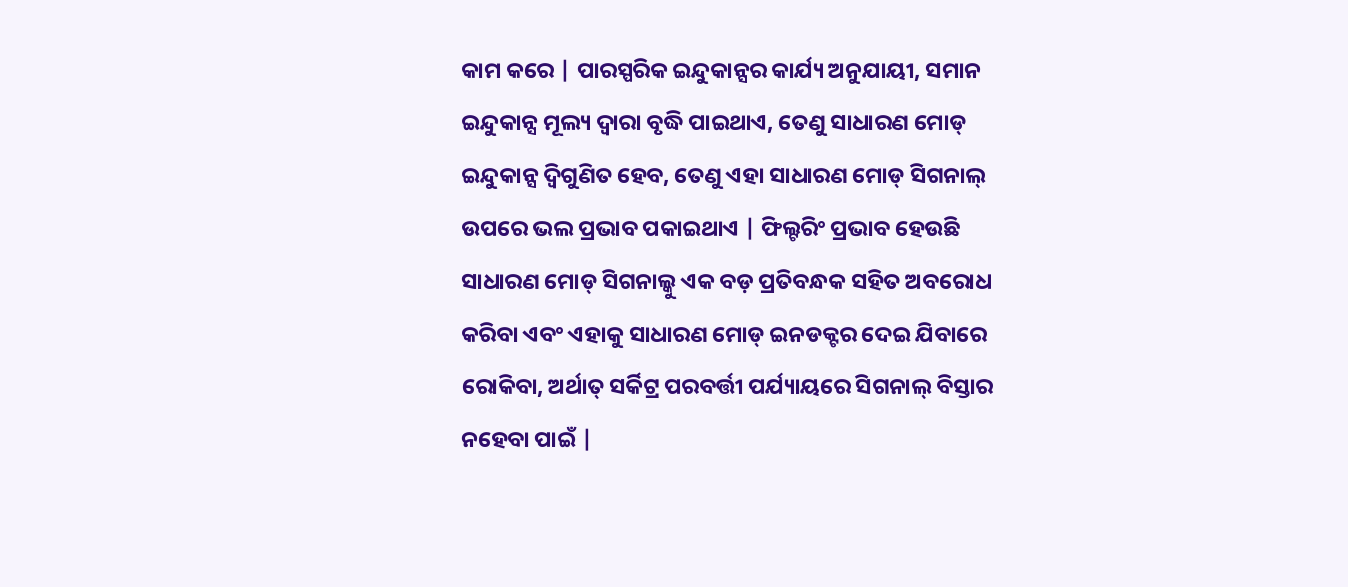କାମ କରେ | ପାରସ୍ପରିକ ଇନ୍ଦୁକାନ୍ସର କାର୍ଯ୍ୟ ଅନୁଯାୟୀ, ସମାନ ଇନ୍ଦୁକାନ୍ସ ମୂଲ୍ୟ ଦ୍ୱାରା ବୃଦ୍ଧି ପାଇଥାଏ, ତେଣୁ ସାଧାରଣ ମୋଡ୍ ଇନ୍ଦୁକାନ୍ସ ଦ୍ୱିଗୁଣିତ ହେବ, ତେଣୁ ଏହା ସାଧାରଣ ମୋଡ୍ ସିଗନାଲ୍ ଉପରେ ଭଲ ପ୍ରଭାବ ପକାଇଥାଏ | ଫିଲ୍ଟରିଂ ପ୍ରଭାବ ହେଉଛି ସାଧାରଣ ମୋଡ୍ ସିଗନାଲ୍କୁ ଏକ ବଡ଼ ପ୍ରତିବନ୍ଧକ ସହିତ ଅବରୋଧ କରିବା ଏବଂ ଏହାକୁ ସାଧାରଣ ମୋଡ୍ ଇନଡକ୍ଟର ଦେଇ ଯିବାରେ ରୋକିବା, ଅର୍ଥାତ୍ ସର୍କିଟ୍ର ପରବର୍ତ୍ତୀ ପର୍ଯ୍ୟାୟରେ ସିଗନାଲ୍ ବିସ୍ତାର ନହେବା ପାଇଁ |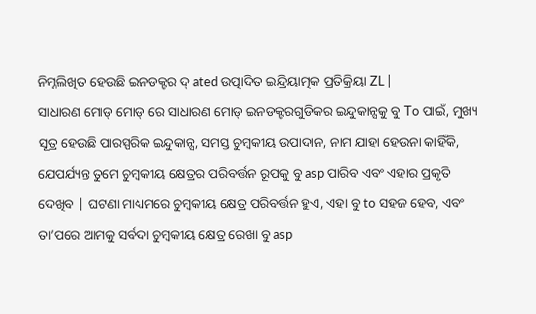ନିମ୍ନଲିଖିତ ହେଉଛି ଇନଡକ୍ଟର ଦ୍ ated ଉତ୍ପାଦିତ ଇନ୍ଦ୍ରିୟାତ୍ମକ ପ୍ରତିକ୍ରିୟା ZL |
ସାଧାରଣ ମୋଡ୍ ମୋଡ୍ ରେ ସାଧାରଣ ମୋଡ୍ ଇନଡକ୍ଟରଗୁଡିକର ଇନ୍ଦୁକାନ୍ସକୁ ବୁ To ପାଇଁ, ମୁଖ୍ୟ ସୂତ୍ର ହେଉଛି ପାରସ୍ପରିକ ଇନ୍ଦୁକାନ୍ସ, ସମସ୍ତ ଚୁମ୍ବକୀୟ ଉପାଦାନ, ନାମ ଯାହା ହେଉନା କାହିଁକି, ଯେପର୍ଯ୍ୟନ୍ତ ତୁମେ ଚୁମ୍ବକୀୟ କ୍ଷେତ୍ରର ପରିବର୍ତ୍ତନ ରୂପକୁ ବୁ asp ପାରିବ ଏବଂ ଏହାର ପ୍ରକୃତି ଦେଖିବ | ଘଟଣା ମାଧ୍ୟମରେ ଚୁମ୍ବକୀୟ କ୍ଷେତ୍ର ପରିବର୍ତ୍ତନ ହୁଏ, ଏହା ବୁ to ସହଜ ହେବ, ଏବଂ ତା’ପରେ ଆମକୁ ସର୍ବଦା ଚୁମ୍ବକୀୟ କ୍ଷେତ୍ର ରେଖା ବୁ asp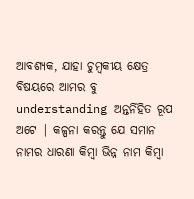ଆବଶ୍ୟକ, ଯାହା ଚୁମ୍ବକୀୟ କ୍ଷେତ୍ର ବିଷୟରେ ଆମର ବୁ understanding ଅନ୍ତର୍ନିହିତ ରୂପ ଅଟେ | କଳ୍ପନା କରନ୍ତୁ ଯେ ସମାନ ନାମର ଧାରଣା କିମ୍ବା ଭିନ୍ନ ନାମ କିମ୍ବା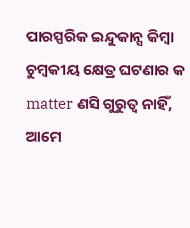ପାରସ୍ପରିକ ଇନ୍ଦୁକାନ୍ସ କିମ୍ବା ଚୁମ୍ବକୀୟ କ୍ଷେତ୍ର ଘଟଣାର କ matter ଣସି ଗୁରୁତ୍ୱ ନାହିଁ, ଆମେ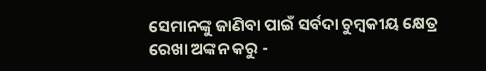ସେମାନଙ୍କୁ ଜାଣିବା ପାଇଁ ସର୍ବଦା ଚୁମ୍ବକୀୟ କ୍ଷେତ୍ର ରେଖା ଅଙ୍କନ କରୁ -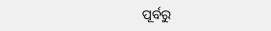ପୂର୍ବରୁ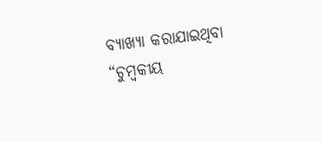ବ୍ୟାଖ୍ୟା କରାଯାଇଥିବା “ଚୁମ୍ବକୀୟ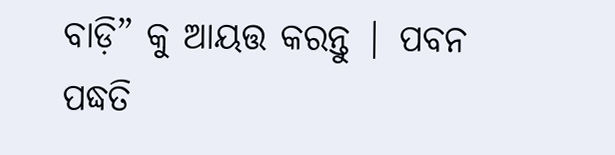ବାଡ଼ି” କୁ ଆୟତ୍ତ କରନ୍ତୁ | ପବନ ପଦ୍ଧତି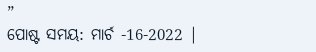”
ପୋଷ୍ଟ ସମୟ: ମାର୍ଚ -16-2022 |